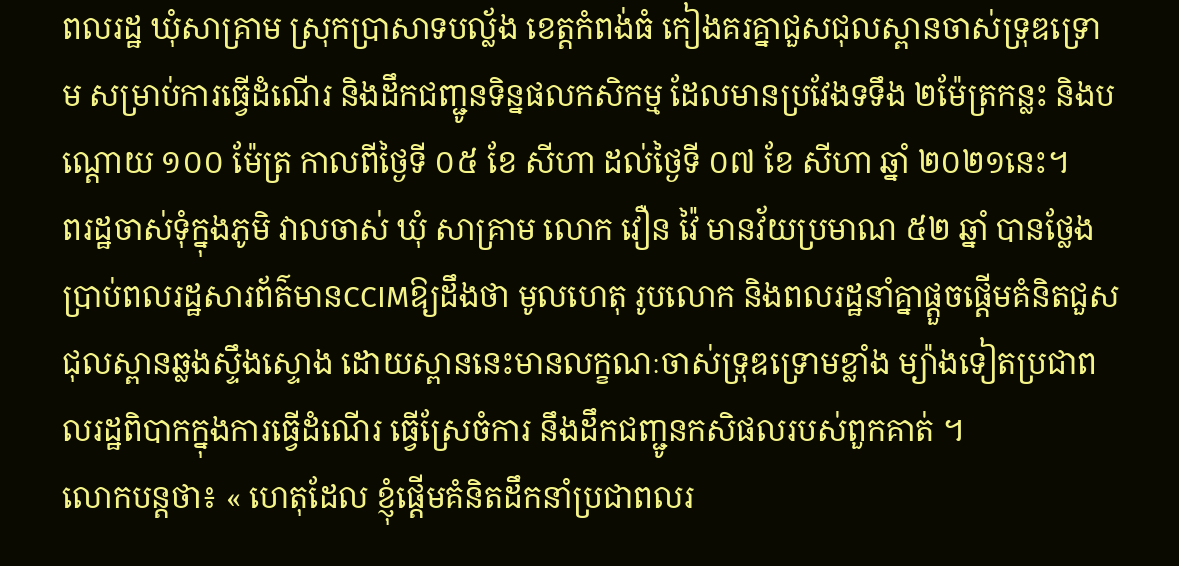ពលរដ្ឋ ឃុំសាគ្រាម ស្រុកប្រាសាទបល្ល័ង ខេត្តកំពង់ធំ កៀងគរគ្នាជួសជុលស្ពានចាស់ទ្រុឌទ្រោម សម្រាប់ការធ្វើដំណើរ និងដឹកជញ្ជូនទិន្នផលកសិកម្ម ដែលមានប្រវែងទទឹង ២ម៉ែត្រកន្លះ និងបណ្តោយ ១០០ ម៉ែត្រ កាលពីថ្ងៃទី ០៥ ខែ សីហា ដល់ថ្ងៃទី ០៧ ខែ សីហា ឆ្នាំ ២០២១នេះ។
ពរដ្ឋចាស់ទុំក្នុងភូមិ វាលចាស់ ឃុំ សាគ្រាម លោក វឿន វ៉ៃ មានវ័យប្រមាណ ៥២ ឆ្នាំ បានថ្លែងប្រាប់ពលរដ្ឋសារព័ត៌មានCCIMឱ្យដឹងថា មូលហេតុ រូបលោក និងពលរដ្ឋនាំគ្នាផ្តួចផ្តើមគំនិតជួសជុលស្ពានឆ្លងស្ទឹងស្ទោង ដោយស្ពាននេះមានលក្ខណៈចាស់ទ្រុឌទ្រោមខ្លាំង ម្យ៉ាងទៀតប្រជាពលរដ្ឋពិបាកក្នុងការធ្វើដំណើរ ធ្វើស្រែចំការ នឹងដឹកជញ្ជូនកសិផលរបស់ពួកគាត់ ។
លោកបន្តថា៖ « ហេតុដែល ខ្ញុំផ្តើមគំនិតដឹកនាំប្រជាពលរ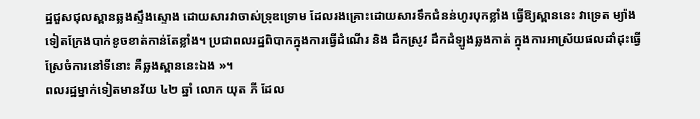ដ្ឋជួសជុលស្ពានឆ្លងស្ទឹងស្ទោង ដោយសារវាចាស់ទ្រុឌទ្រោម ដែលរងគ្រោះដោយសារទឹកជំនន់ហូរបុកខ្លាំង ធ្វើឱ្យស្ពាននេះ វាទ្រេត ម្យ៉ាងទៀតក្រែងបាក់ខូចខាត់កាន់តែខ្លាំង។ ប្រជាពលរដ្ឋពិបាកក្នុងការធ្វើដំណើរ និង ដឹកស្រូវ ដឹកដំឡូងឆ្លងកាត់ ក្នុងការអាស្រ័យផលដាំដុះធ្វើស្រែចំការនៅទីនោះ គឺឆ្លងស្ពាននេះឯង »។
ពលរដ្ឋម្នាក់ទៀតមានវ័យ ៤២ ឆ្នាំ លោក យុត ភី ដែល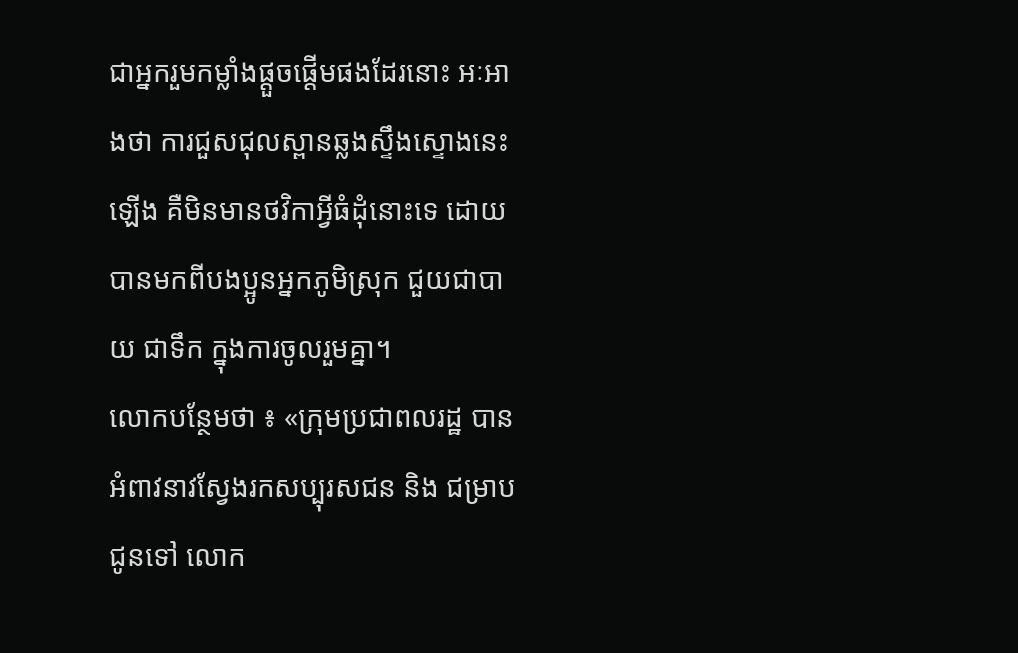ជាអ្នករួមកម្លាំងផ្តួចផ្តើមផងដែរនោះ អៈអាងថា ការជួសជុលស្ពានឆ្លងស្ទឹងស្ទោងនេះឡើង គឺមិនមានថវិកាអ្វីធំដុំនោះទេ ដោយបានមកពីបងប្អូនអ្នកភូមិស្រុក ជួយជាបាយ ជាទឹក ក្នុងការចូលរួមគ្នា។
លោកបន្ថែមថា ៖ «ក្រុមប្រជាពលរដ្ឋ បានអំពាវនាវស្វែងរកសប្បុរសជន និង ជម្រាបជូនទៅ លោក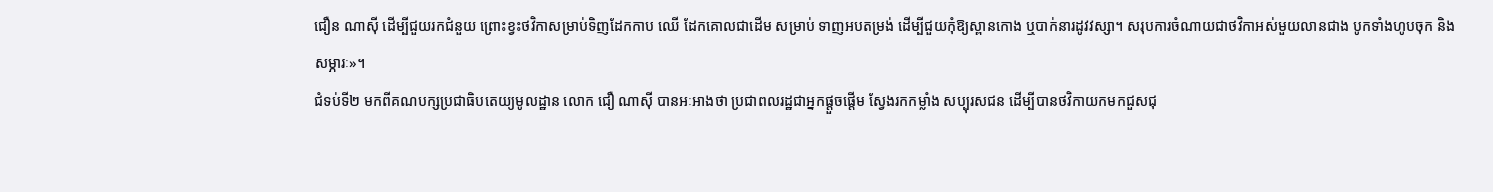ជឿន ណាស៊ី ដើម្បីជួយរកជំនួយ ព្រោះខ្វះថវិកាសម្រាប់ទិញដែកកាប ឈើ ដែកគោលជាដើម សម្រាប់ ទាញអបតម្រង់ ដើម្បីជួយកុំឱ្យស្ពានកោង ឬបាក់នារដូវវស្សា។ សរុបការចំណាយជាថវិកាអស់មួយលានជាង បូកទាំងហូបចុក និងសម្ភារៈ»។
ជំទប់ទី២ មកពីគណបក្សប្រជាធិបតេយ្យមូលដ្ឋាន លោក ជឿ ណាស៊ី បានអៈអាងថា ប្រជាពលរដ្ឋជាអ្នកផ្តួចផ្តើម ស្វែងរកកម្លាំង សប្បុរសជន ដើម្បីបានថវិកាយកមកជួសជុ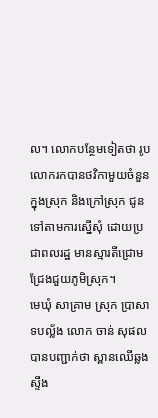ល។ លោកបន្ថែមទៀតថា រូបលោករកបានថវិកាមួយចំនួន ក្នុងស្រុក និងក្រៅស្រុក ជូនទៅតាមការស្នើសុំ ដោយប្រជាពលរដ្ឋ មានស្មារតីជ្រោមជ្រែងជួយភូមិស្រុក។
មេឃុំ សាគ្រាម ស្រុក ប្រាសាទបល្ល័ង លោក ចាន់ សុផល បានបញ្ជាក់ថា ស្ពានឈើឆ្លងស្ទឹង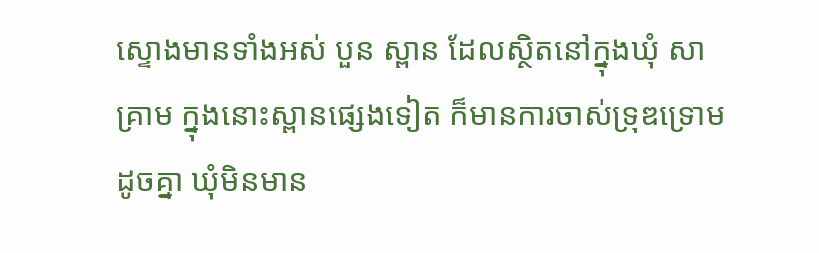ស្ទោងមានទាំងអស់ បួន ស្ពាន ដែលស្ថិតនៅក្នុងឃុំ សាគ្រាម ក្នុងនោះស្ពានផ្សេងទៀត ក៏មានការចាស់ទ្រុឌទ្រោមដូចគ្នា ឃុំមិនមាន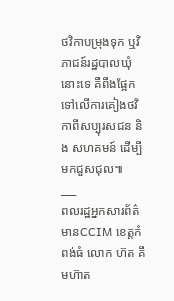ថវិកាបម្រុងទុក ឬវិភាជន៍រដ្ឋបាលឃុំនោះទេ គឺពឹងផ្អែកទៅលើការគៀងថវិកាពីសប្បុរសជន និង សហគមន៍ ដើម្បីមកជួសជុល៕
___
ពលរដ្ឋអ្នកសារព័ត៌មានCCIM ខេត្តកំពង់ធំ លោក ហ៊ត គឹមហ៊ាត